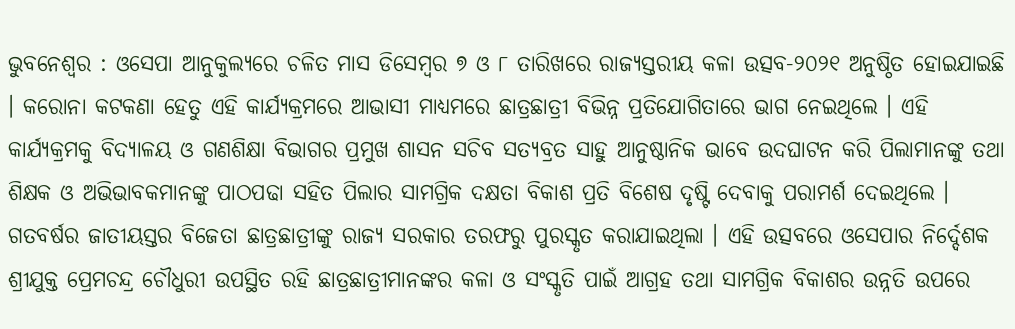ଭୁବନେଶ୍ୱର : ଓସେପା ଆନୁକୁଲ୍ୟରେ ଚଳିତ ମାସ ଡିସେମ୍ବର ୭ ଓ ୮ ତାରିଖରେ ରାଜ୍ୟସ୍ତରୀୟ କଳା ଉତ୍ସବ-୨୦୨୧ ଅନୁଷ୍ଠିତ ହୋଇଯାଇଛି । କରୋନା କଟକଣା ହେତୁ ଏହି କାର୍ଯ୍ୟକ୍ରମରେ ଆଭାସୀ ମାଧ୍ୟମରେ ଛାତ୍ରଛାତ୍ରୀ ବିଭିନ୍ନ ପ୍ରତିଯୋଗିତାରେ ଭାଗ ନେଇଥିଲେ । ଏହି କାର୍ଯ୍ୟକ୍ରମକୁ ବିଦ୍ୟାଳୟ ଓ ଗଣଶିକ୍ଷା ବିଭାଗର ପ୍ରମୁଖ ଶାସନ ସଚିବ ସତ୍ୟବ୍ରତ ସାହୁ ଆନୁଷ୍ଠାନିକ ଭାବେ ଉଦଘାଟନ କରି ପିଲାମାନଙ୍କୁ ତଥା ଶିକ୍ଷକ ଓ ଅଭିଭାବକମାନଙ୍କୁ ପାଠପଢା ସହିତ ପିଲାର ସାମଗ୍ରିକ ଦକ୍ଷତା ବିକାଶ ପ୍ରତି ବିଶେଷ ଦୃଷ୍ଟି ଦେବାକୁ ପରାମର୍ଶ ଦେଇଥିଲେ ।
ଗତବର୍ଷର ଜାତୀୟସ୍ତର ବିଜେତା ଛାତ୍ରଛାତ୍ରୀଙ୍କୁ ରାଜ୍ୟ ସରକାର ତରଫରୁ ପୁରସ୍କୃତ କରାଯାଇଥିଲା । ଏହି ଉତ୍ସବରେ ଓସେପାର ନିର୍ଦ୍ଦେଶକ ଶ୍ରୀଯୁକ୍ତ ପ୍ରେମଚନ୍ଦ୍ର ଚୌଧୁରୀ ଉପସ୍ଥିତ ରହି ଛାତ୍ରଛାତ୍ରୀମାନଙ୍କର କଳା ଓ ସଂସ୍କୃତି ପାଇଁ ଆଗ୍ରହ ତଥା ସାମଗ୍ରିକ ବିକାଶର ଉନ୍ନତି ଉପରେ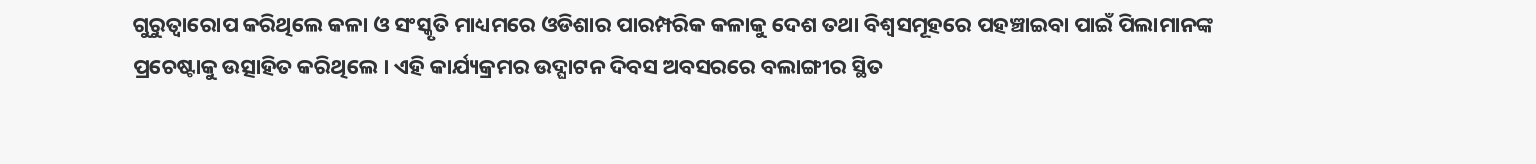ଗୁରୁତ୍ୱାରୋପ କରିଥିଲେ କଳା ଓ ସଂସ୍କୃତି ମାଧ୍ୟମରେ ଓଡିଶାର ପାରମ୍ପରିକ କଳାକୁ ଦେଶ ତଥା ବିଶ୍ୱସମୂହରେ ପହଞ୍ଚାଇବା ପାଇଁ ପିଲାମାନଙ୍କ ପ୍ରଚେଷ୍ଟାକୁ ଉତ୍ସାହିତ କରିଥିଲେ । ଏହି କାର୍ଯ୍ୟକ୍ରମର ଉଦ୍ଘାଟନ ଦିବସ ଅବସରରେ ବଲାଙ୍ଗୀର ସ୍ଥିତ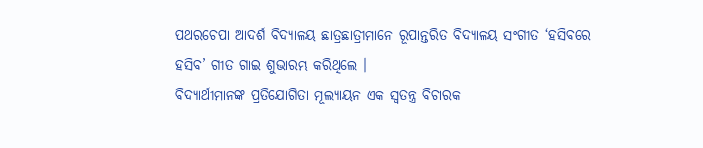ପଥରଚେପା ଆଦର୍ଶ ବିଦ୍ୟାଳୟ ଛାତ୍ରଛାତ୍ରୀମାନେ ରୂପାନ୍ତରିତ ବିଦ୍ୟାଳୟ ସଂଗୀତ ‘ହସିବରେ ହସିବ’ ଗୀତ ଗାଇ ଶୁଭାରମ୍ଭ କରିଥିଲେ ।
ବିଦ୍ୟାର୍ଥୀମାନଙ୍କ ପ୍ରତିଯୋଗିତା ମୂଲ୍ୟାୟନ ଏକ ସ୍ୱତନ୍ତ୍ର ବିଚାରକ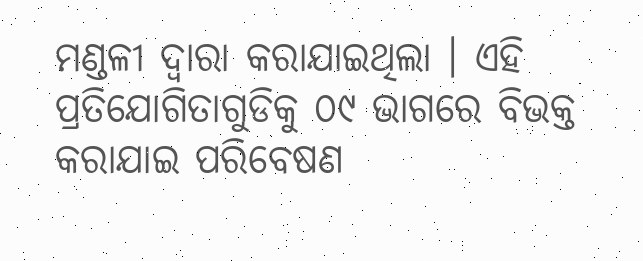ମଣ୍ଡଳୀ ଦ୍ୱାରା କରାଯାଇଥିଲା । ଏହି ପ୍ରତିଯୋଗିତାଗୁଡିକୁ ୦୯ ଭାଗରେ ବିଭକ୍ତ କରାଯାଇ ପରିବେଷଣ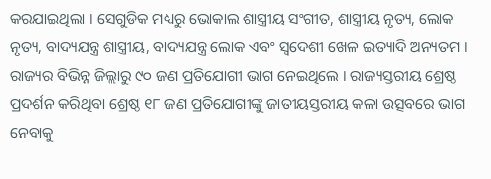କରଯାଇଥିଲା । ସେଗୁଡିକ ମଧ୍ୟରୁ ଭୋକାଲ ଶାସ୍ତ୍ରୀୟ ସଂଗୀତ, ଶାସ୍ତ୍ରୀୟ ନୃତ୍ୟ, ଲୋକ ନୃତ୍ୟ, ବାଦ୍ୟଯନ୍ତ୍ର ଶାସ୍ତ୍ରୀୟ, ବାଦ୍ୟଯନ୍ତ୍ର ଲୋକ ଏବଂ ସ୍ୱଦେଶୀ ଖେଳ ଇତ୍ୟାଦି ଅନ୍ୟତମ । ରାଜ୍ୟର ବିଭିନ୍ନ ଜିଲ୍ଲାରୁ ୯୦ ଜଣ ପ୍ରତିଯୋଗୀ ଭାଗ ନେଇଥିଲେ । ରାଜ୍ୟସ୍ତରୀୟ ଶ୍ରେଷ୍ଠ ପ୍ରଦର୍ଶନ କରିଥିବା ଶ୍ରେଷ୍ଠ ୧୮ ଜଣ ପ୍ରତିଯୋଗୀଙ୍କୁ ଜାତୀୟସ୍ତରୀୟ କଳା ଉତ୍ସବରେ ଭାଗ ନେବାକୁ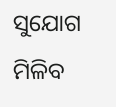ସୁଯୋଗ ମିଳିବ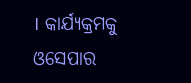। କାର୍ଯ୍ୟକ୍ରମକୁ ଓସେପାର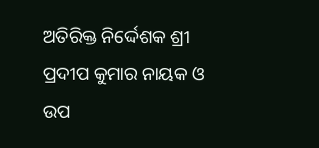ଅତିରିକ୍ତ ନିର୍ଦ୍ଦେଶକ ଶ୍ରୀ ପ୍ରଦୀପ କୁମାର ନାୟକ ଓ ଉପ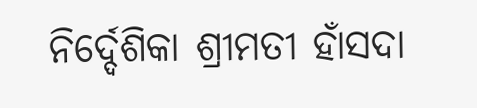ନିର୍ଦ୍ଦେଶିକା ଶ୍ରୀମତୀ ହାଁସଦା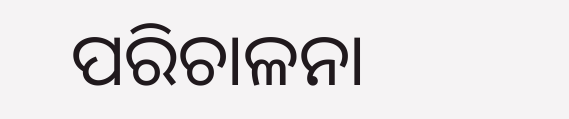ପରିଚାଳନା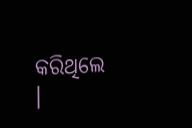କରିଥିଲେ ।